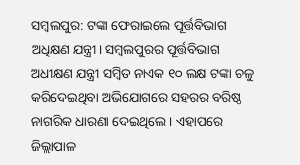ସମ୍ବଲପୁର: ଟଙ୍କା ଫେରାଇଲେ ପୂର୍ତ୍ତବିଭାଗ ଅଧିକ୍ଷଣ ଯନ୍ତ୍ରୀ। ସମ୍ବଲପୁରର ପୂର୍ତ୍ତବିଭାଗ ଅଧୀକ୍ଷଣ ଯନ୍ତ୍ରୀ ସମ୍ବିତ ନାଏକ ୧୦ ଲକ୍ଷ ଟଙ୍କା ଚଳୁ କରିଦେଇଥିବା ଅଭିଯୋଗରେ ସହରର ବରିଷ୍ଠ ନାଗରିକ ଧାରଣା ଦେଇଥିଲେ । ଏହାପରେ ଜିଲ୍ଲାପାଳ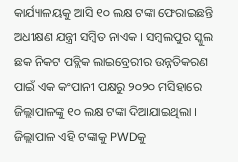କାର୍ଯ୍ୟାଳୟକୁ ଆସି ୧୦ ଲକ୍ଷ ଟଙ୍କା ଫେରାଇଛନ୍ତି ଅଧୀକ୍ଷଣ ଯନ୍ତ୍ରୀ ସମ୍ବିତ ନାଏକ । ସମ୍ବଲପୁର ସ୍କୁଲ ଛକ ନିକଟ ପବ୍ଲିକ ଲାଇବ୍ରେରୀର ଉନ୍ନତିକରଣ ପାଇଁ ଏକ କଂପାନୀ ପକ୍ଷରୁ ୨୦୨୦ ମସିହାରେ ଜିଲ୍ଲାପାଳଙ୍କୁ ୧୦ ଲକ୍ଷ ଟଙ୍କା ଦିଆଯାଇଥିଲା ।
ଜିଲ୍ଲାପାଳ ଏହି ଟଙ୍କାକୁ PWDକୁ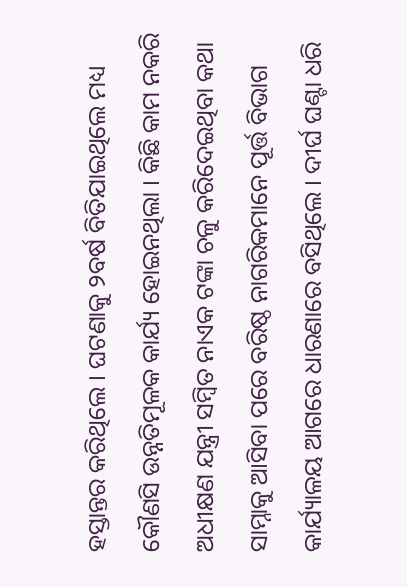ହସ୍ତାନ୍ତର କରିଥିଲେ । ଘଟଣାକୁ ୨ବର୍ଷ ବିତିଯାଇଥିଲେ ମଧ୍ୟ କୌଣସି ଉନ୍ନତିମୂଳକ କାର୍ଯ୍ୟ ହୋଇନଥିଲା । କିଛି କାମ ନକରି ଅଧୀକ୍ଷଣ ଯନ୍ତ୍ରୀ ସମ୍ବିତ ନାଏକ ଟଙ୍କା ଚଳୁ କରିଦେଇଥିବା କଥା ସାମ୍ନାକୁ ଆସିବା ପରେ ବରିଷ୍ଠ ନାଗରିକମାନେ ପୂର୍ତ୍ତ ବିଭାଗ କାର୍ଯ୍ୟାଳୟ ଆଗରେ ଧାରଣାରେ ବସିଥିଲେ । ଦୀର୍ଘ ଘଣ୍ଟା ଧରି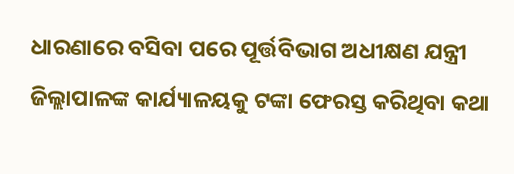ଧାରଣାରେ ବସିବା ପରେ ପୂର୍ତ୍ତବିଭାଗ ଅଧୀକ୍ଷଣ ଯନ୍ତ୍ରୀ ଜିଲ୍ଲାପାଳଙ୍କ କାର୍ଯ୍ୟାଳୟକୁ ଟଙ୍କା ଫେରସ୍ତ କରିଥିବା କଥା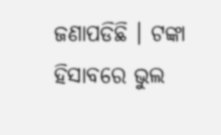ଜଣାପଡିଛି । ଟଙ୍କା ହିସାବରେ ଭୁଲ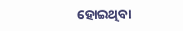ହୋଇଥିବା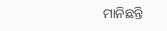ମାନିଛନ୍ତି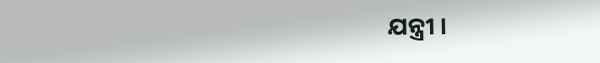ଯନ୍ତ୍ରୀ ।